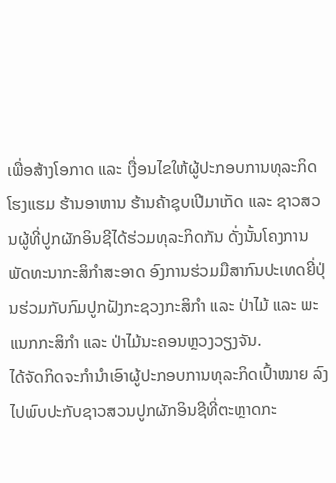ເພື່ອສ້າງໂອກາດ ແລະ ເງື່ອນໄຂໃຫ້ຜູ້ປະກອບການທຸລະກິດໂຮງແຮມ ຮ້ານອາຫານ ຮ້ານຄ້າຊຸບເປີມາເກັດ ແລະ ຊາວສວນຜູ້ທີ່ປູກຜັກອິນຊີໄດ້ຮ່ວມທຸລະກິດກັນ ດັ່ງນັ້ນໂຄງການພັດທະນາກະສິກຳສະອາດ ອົງການຮ່ວມມືສາກົນປະເທດຍີ່ປຸ່ນຮ່ວມກັບກົມປູກຝັງກະຊວງກະສິກຳ ແລະ ປ່າໄມ້ ແລະ ພະແນກກະສິກຳ ແລະ ປ່າໄມ້ນະຄອນຫຼວງວຽງຈັນ.
ໄດ້ຈັດກິດຈະກຳນຳເອົາຜູ້ປະກອບການທຸລະກິດເປົ້າໝາຍ ລົງໄປພົບປະກັບຊາວສວນປູກຜັກອິນຊີທີ່ຕະຫຼາດກະ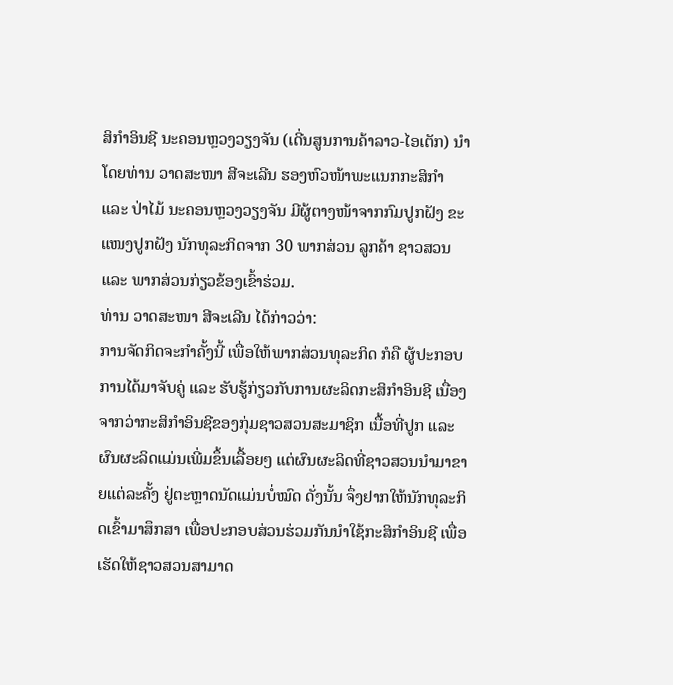ສິກຳອິນຊີ ນະຄອນຫຼວງວຽງຈັນ (ເດີ່ນສູນການຄ້າລາວ-ໄອເຕັກ) ນຳໂດຍທ່ານ ວາດສະໜາ ສີຈະເລີນ ຮອງຫົວໜ້າພະແນກກະສິກຳ ແລະ ປ່າໄມ້ ນະຄອນຫຼວງວຽງຈັນ ມີຜູ້ຕາງໜ້າຈາກກົມປູກຝັງ ຂະແໜງປູກຝັງ ນັກທຸລະກິດຈາກ 30 ພາກສ່ວນ ລູກຄ້າ ຊາວສວນ ແລະ ພາກສ່ວນກ່ຽວຂ້ອງເຂົ້າຮ່ວມ.
ທ່ານ ວາດສະໜາ ສີຈະເລີນ ໄດ້ກ່າວວ່າ:
ການຈັດກິດຈະກຳຄັ້ງນີ້ ເພື່ອໃຫ້ພາກສ່ວນທຸລະກິດ ກໍຄື ຜູ້ປະກອບການໄດ້ມາຈັບຄູ່ ແລະ ຮັບຮູ້ກ່ຽວກັບການຜະລິດກະສິກຳອິນຊີ ເນື່ອງຈາກວ່າກະສິກຳອິນຊີຂອງກຸ່ມຊາວສວນສະມາຊິກ ເນື້ອທີ່ປູກ ແລະ ຜົນຜະລິດແມ່ນເພີ່ມຂຶ້ນເລື້ອຍໆ ແຕ່ຜົນຜະລິດທີ່ຊາວສວນນຳມາຂາຍແຕ່ລະຄັ້ງ ຢູ່ຕະຫຼາດນັດແມ່ນບໍ່ໝົດ ດັ່ງນັ້ນ ຈຶ່ງຢາກໃຫ້ນັກທຸລະກິດເຂົ້າມາສຶກສາ ເພື່ອປະກອບສ່ວນຮ່ວມກັນນຳໃຊ້ກະສິກຳອິນຊີ ເພື່ອເຮັດໃຫ້ຊາວສວນສາມາດ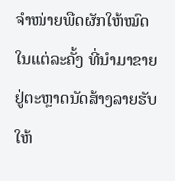ຈຳໜ່າຍພືດຜັກໃຫ້ໝົດໃນແຕ່ລະຄັ້ງ ທີ່ນຳມາຂາຍຢູ່ຕະຫຼາດນັດສ້າງລາຍຮັບໃຫ້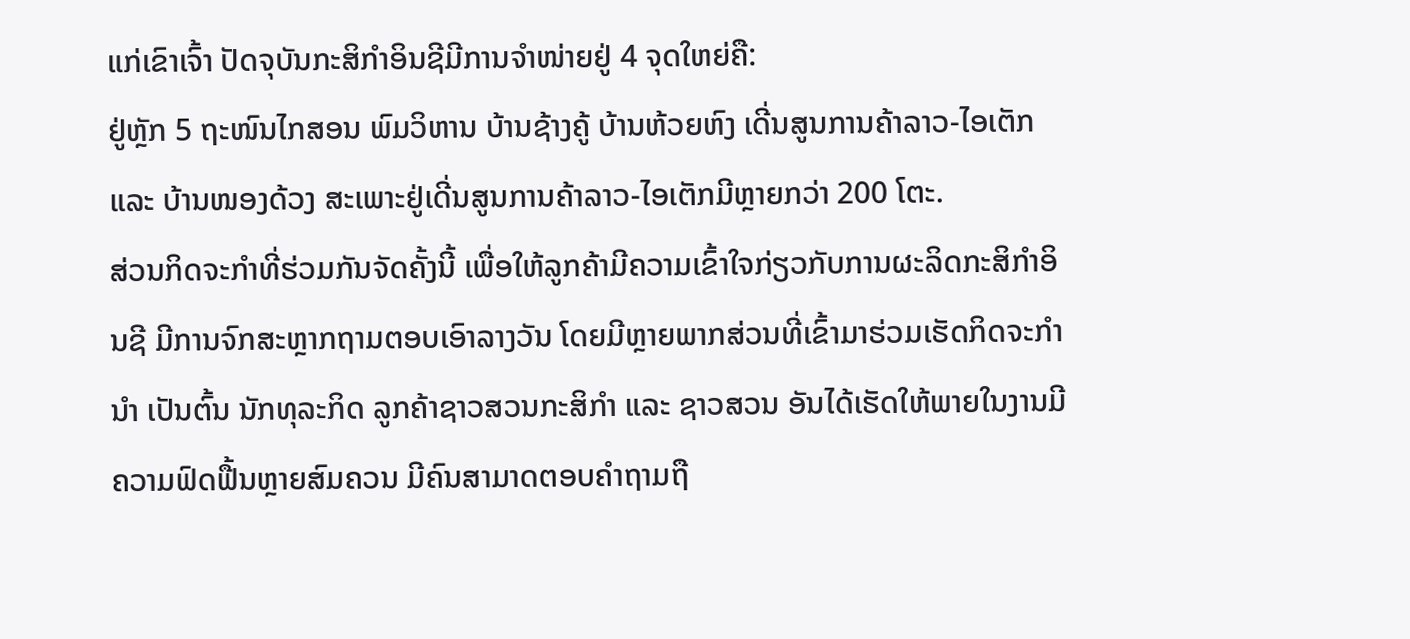ແກ່ເຂົາເຈົ້າ ປັດຈຸບັນກະສິກຳອິນຊີມີການຈຳໜ່າຍຢູ່ 4 ຈຸດໃຫຍ່ຄື:
ຢູ່ຫຼັກ 5 ຖະໜົນໄກສອນ ພົມວິຫານ ບ້ານຊ້າງຄູ້ ບ້ານຫ້ວຍຫົງ ເດີ່ນສູນການຄ້າລາວ-ໄອເຕັກ ແລະ ບ້ານໜອງດ້ວງ ສະເພາະຢູ່ເດີ່ນສູນການຄ້າລາວ-ໄອເຕັກມີຫຼາຍກວ່າ 200 ໂຕະ.
ສ່ວນກິດຈະກຳທີ່ຮ່ວມກັນຈັດຄັ້ງນີ້ ເພື່ອໃຫ້ລູກຄ້າມີຄວາມເຂົ້າໃຈກ່ຽວກັບການຜະລິດກະສິກຳອິນຊີ ມີການຈົກສະຫຼາກຖາມຕອບເອົາລາງວັນ ໂດຍມີຫຼາຍພາກສ່ວນທີ່ເຂົ້າມາຮ່ວມເຮັດກິດຈະກຳນຳ ເປັນຕົ້ນ ນັກທຸລະກິດ ລູກຄ້າຊາວສວນກະສິກຳ ແລະ ຊາວສວນ ອັນໄດ້ເຮັດໃຫ້ພາຍໃນງານມີຄວາມຟົດຟື້ນຫຼາຍສົມຄວນ ມີຄົນສາມາດຕອບຄຳຖາມຖື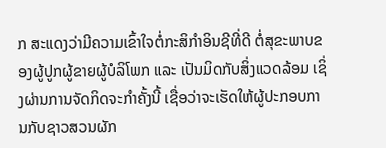ກ ສະແດງວ່າມີຄວາມເຂົ້າໃຈຕໍ່ກະສິກຳອິນຊີທີ່ດີ ຕໍ່ສຸຂະພາບຂອງຜູ້ປູກຜູ້ຂາຍຜູ້ບໍລິໂພກ ແລະ ເປັນມິດກັບສິ່ງແວດລ້ອມ ເຊິ່ງຜ່ານການຈັດກິດຈະກຳຄັ້ງນີ້ ເຊື່ອວ່າຈະເຮັດໃຫ້ຜູ້ປະກອບການກັບຊາວສວນຜັກ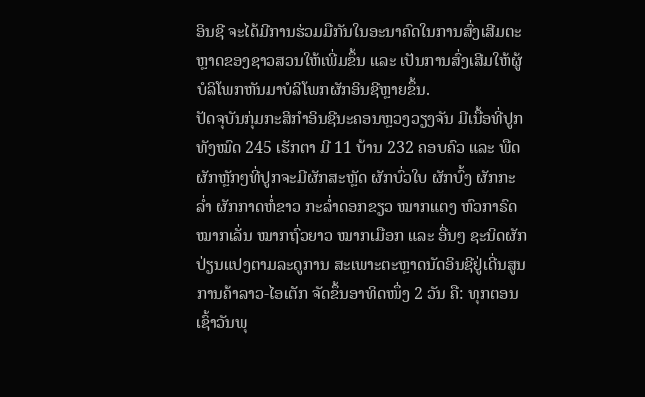ອິນຊີ ຈະໄດ້ມີການຮ່ວມມືກັນໃນອະນາຄົດໃນການສົ່ງເສີມຕະຫຼາດຂອງຊາວສວນໃຫ້ເພີ່ມຂຶ້ນ ແລະ ເປັນການສົ່ງເສີມໃຫ້ຜູ້ບໍລິໂພກຫັນມາບໍລິໂພກຜັກອິນຊີຫຼາຍຂຶ້ນ.
ປັດຈຸບັນກຸ່ມກະສິກຳອິນຊີນະຄອນຫຼວງວຽງຈັນ ມີເນື້ອທີ່ປູກທັງໝົດ 245 ເຮັກຕາ ມີ 11 ບ້ານ 232 ຄອບຄົວ ແລະ ພືດຜັກຫຼັກໆທີ່ປູກຈະມີຜັກສະຫຼັດ ຜັກບົ່ວໃບ ຜັກບົ້ງ ຜັກກະລ່ຳ ຜັກກາດຫໍ່ຂາວ ກະລ່ຳດອກຂຽວ ໝາກແຕງ ຫົວກາຣົດ ໝາກເລັ່ນ ໝາກຖົ່ວຍາວ ໝາກເມືອກ ແລະ ອື່ນໆ ຊະນິດຜັກປ່ຽນແປງຕາມລະດູການ ສະເພາະຕະຫຼາດນັດອິນຊີຢູ່ເດີ່ນສູນການຄ້າລາວ-ໄອເຕັກ ຈັດຂຶ້ນອາທິດໜຶ່ງ 2 ວັນ ຄື: ທຸກຕອນເຊົ້າວັນພຸ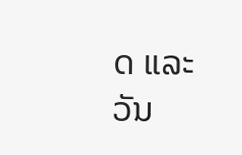ດ ແລະ ວັນ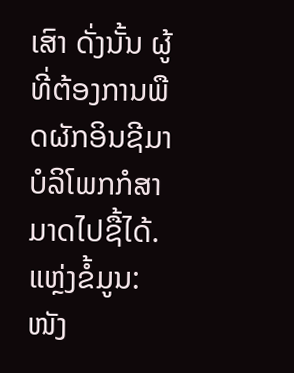ເສົາ ດັ່ງນັ້ນ ຜູ້ທີ່ຕ້ອງການພືດຜັກອິນຊີມາບໍລິໂພກກໍສາມາດໄປຊື້ໄດ້.
ແຫຼ່ງຂໍ້ມູນ: ໜັງ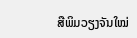ສືພິມວຽງຈັນໃໝ່